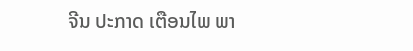ຈີນ ປະກາດ ເຕືອນໄພ ພາ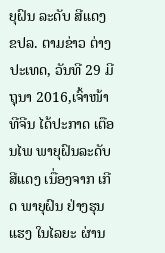ຍຸຝົນ ລະດັບ ສີແດງ
ຂປລ. ຕາມຂ່າວ ຕ່າງປະເທດ, ວັນທີ 29 ມີຖຸນາ 2016,ເຈົ້າໜ້າທີຈີນ ໄດ້ປະກາດ ເຕືອນໄພ ພາຍຸຝົນລະດັບສີແດງ ເນື່ອງຈາກ ເກີດ ພາຍຸຝົນ ຢ່າງຮຸນແຮງ ໃນໄລຍະ ຜ່ານ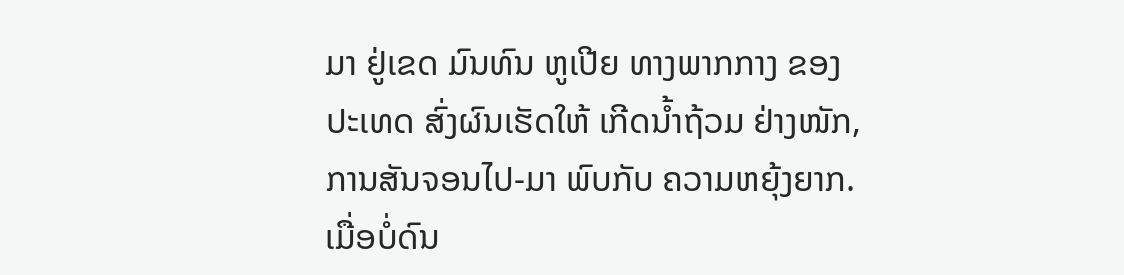ມາ ຢູ່ເຂດ ມົນທົນ ຫູເປີຍ ທາງພາກກາງ ຂອງ ປະເທດ ສົ່ງຜົນເຮັດໃຫ້ ເກີດນ້ຳຖ້ວມ ຢ່າງໜັກ, ການສັນຈອນໄປ-ມາ ພົບກັບ ຄວາມຫຍຸ້ງຍາກ. ເມື່ອບໍ່ດົນ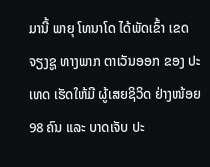ມານີ້ ພາຍຸ ໂທນາໂດ ໄດ້ພັດເຂົ້າ ເຂດຈຽງຊູ ທາງພາກ ຕາເວັນອອກ ຂອງ ປະເທດ ເຮັດໃຫ້ມີ ຜູ້ເສຍຊິວິດ ຢ່າງໜ້ອຍ 98 ຄົນ ແລະ ບາດເຈັບ ປະ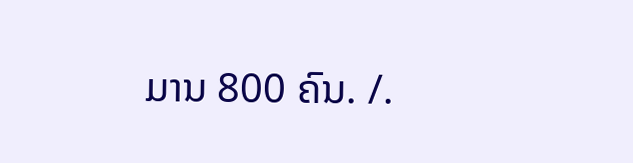ມານ 800 ຄົນ. /.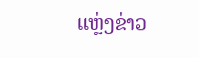ແຫຼ່ງຂ່າວ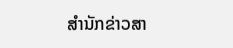ສຳນັກຂ່າວສາ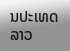ນປະເທດລາວ